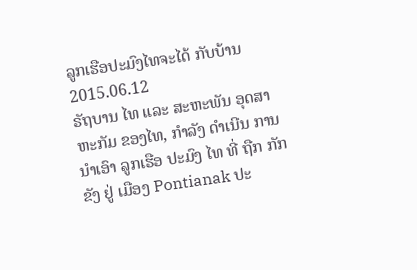ລູກເຮືອປະມົງໄທຈະໄດ້ ກັບບ້ານ
2015.06.12
ຣັຖບານ ໄທ ແລະ ສະຫະພັນ ອຸດສາຫະກັມ ຂອງໄທ, ກໍາລັງ ດໍາເນີນ ການ ນໍາເອົາ ລູກເຮືອ ປະມົງ ໄທ ທີ່ ຖືກ ກັກຂັງ ຢູ່ ເມືອງ Pontianak ປະ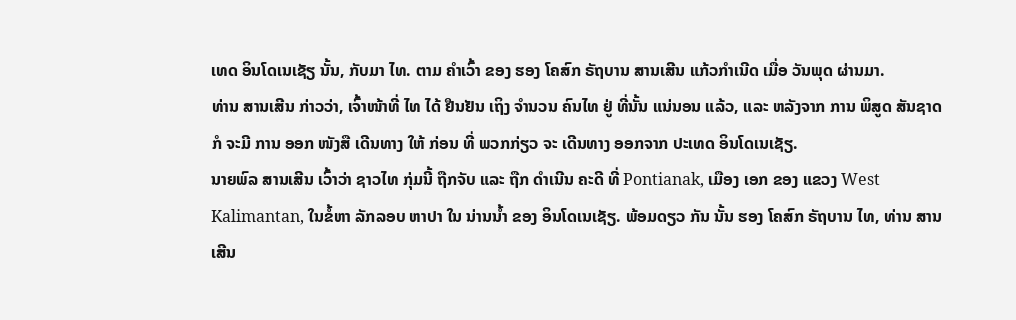ເທດ ອິນໂດເນເຊັຽ ນັ້ນ, ກັບມາ ໄທ. ຕາມ ຄໍາເວົ້າ ຂອງ ຮອງ ໂຄສົກ ຣັຖບານ ສານເສີນ ແກ້ວກໍາເນີດ ເມື່ອ ວັນພຸດ ຜ່ານມາ.
ທ່ານ ສານເສີນ ກ່າວວ່າ, ເຈົ້າໜ້າທີ່ ໄທ ໄດ້ ຢືນຢັນ ເຖິງ ຈໍານວນ ຄົນໄທ ຢູ່ ທີ່ນັ້ນ ແນ່ນອນ ແລ້ວ, ແລະ ຫລັງຈາກ ການ ພິສູດ ສັນຊາດ ກໍ ຈະມີ ການ ອອກ ໜັງສື ເດີນທາງ ໃຫ້ ກ່ອນ ທີ່ ພວກກ່ຽວ ຈະ ເດີນທາງ ອອກຈາກ ປະເທດ ອິນໂດເນເຊັຽ.
ນາຍພົລ ສານເສີນ ເວົ້າວ່າ ຊາວໄທ ກຸ່ມນີ້ ຖືກຈັບ ແລະ ຖືກ ດໍາເນີນ ຄະດີ ທີ່ Pontianak, ເມືອງ ເອກ ຂອງ ແຂວງ West Kalimantan, ໃນຂໍ້ຫາ ລັກລອບ ຫາປາ ໃນ ນ່ານນໍ້າ ຂອງ ອິນໂດເນເຊັຽ. ພ້ອມດຽວ ກັນ ນັ້ນ ຮອງ ໂຄສົກ ຣັຖບານ ໄທ, ທ່ານ ສານເສີນ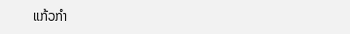ແກ້ວກໍາ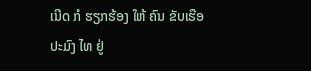ເນີດ ກໍ ຮຽກຮ້ອງ ໃຫ້ ຄົນ ຂັບເຮືອ ປະມົງ ໄທ ຢູ່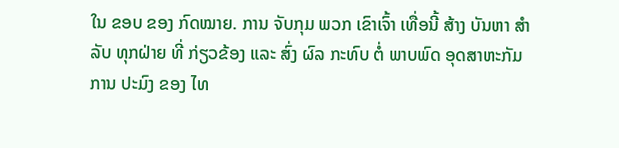ໃນ ຂອບ ຂອງ ກົດໝາຍ. ການ ຈັບກຸມ ພວກ ເຂົາເຈົ້າ ເທື່ອນີ້ ສ້າງ ບັນຫາ ສໍາລັບ ທຸກຝ່າຍ ທີ່ ກ່ຽວຂ້ອງ ແລະ ສົ່ງ ຜົລ ກະທົບ ຕໍ່ ພາບພົດ ອຸດສາຫະກັມ ການ ປະມົງ ຂອງ ໄທ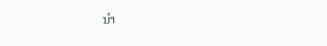ນໍາ